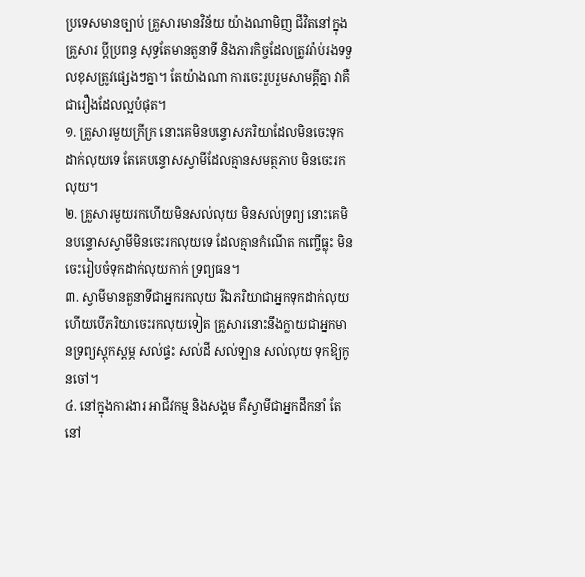ប្រទេសមានច្បាប់ គ្រួសារមានវិន័យ យ៉ាងណាមិញ ជីវិតនៅក្នុងគ្រួសារ ប្ដីប្រពន្ធ សុទ្ធតែមានតួនាទី និងភារកិច្ចដែលត្រូវរ៉ាប់រងទទួលខុសត្រូវផ្សេងៗគ្នា។ តែយ៉ាងណា ការចេះរួបរួមសាមគ្គីគ្នា វាគឺជារឿងដែលល្អបំផុត។
១. គ្រួសារមួយក្រីក្រ នោះគេមិនបន្ទោសភរិយាដែលមិនចេះទុកដាក់លុយទេ តែគេបន្ទោសស្វាមីដែលគ្មានសមត្ថភាប មិនចេះរកលុយ។
២. គ្រួសារមួយរកហើយមិនសល់លុយ មិនសល់ទ្រព្យ នោះគេមិនបន្ទោសស្វាមីមិនចេះរកលុយទេ ដែលគ្មានកំណើត កញ្ចើធ្លុះ មិនចេះរៀបចំទុកដាក់លុយកាក់ ទ្រព្យធន។
៣. ស្វាមីមានតួនាទីជាអ្នករកលុយ រីឯភរិយាជាអ្នកទុកដាក់លុយ ហើយបើភរិយាចេះរកលុយទៀត គ្រួសារនោះនឹងក្លាយជាអ្នកមានទ្រព្យស្ដុកស្ដម្ភ សល់ផ្ទះ សល់ដី សល់ឡាន សល់លុយ ទុកឱ្យកូនចៅ។
៤. នៅក្នុងការងារ អាជីវកម្ម និងសង្គម គឺស្វាមីជាអ្នកដឹកនាំ តែនៅ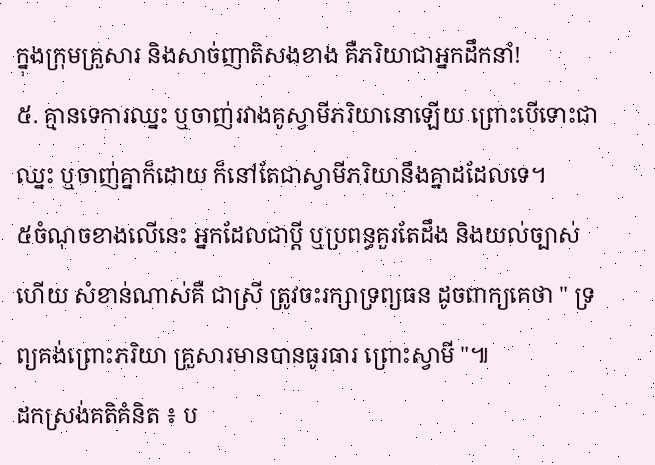ក្នុងក្រុមគ្រួសារ និងសាច់ញាតិសងខាង គឺភរិយាជាអ្នកដឹកនាំ!
៥. គ្មានទេការឈ្នះ ឬចាញ់រវាងគូស្វាមីភរិយានោឡើយ ព្រោះបើទោះជាឈ្នះ ឬចាញ់គ្នាក៏ដោយ ក៏នៅតែជាស្វាមីភរិយានឹងគ្នាដដែលទេ។
៥ចំណុចខាងលើនេះ អ្នកដែលជាប្ដី ឬប្រពន្ធគួរតែដឹង និងយល់ច្បាស់ហើយ សំខាន់ណាស់គឺ ជាស្រី ត្រូវចះរក្សាទ្រព្យធន ដូចពាក្យគេថា " ទ្រព្យគង់ព្រោះភរិយា គ្រួសារមានបានធូរធារ ព្រោះស្វាមី "៕
ដកស្រង់គតិគំនិត ៖ ប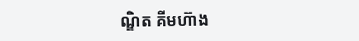ណ្ឌិត គីមហ៊ាង